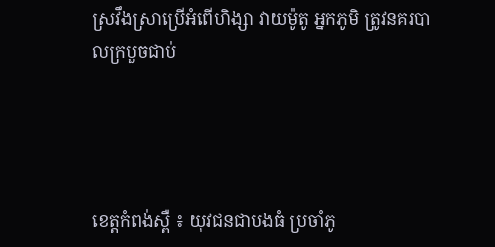ស្រវឹងស្រាប្រើអំពើហិង្សា វាយម៉ូតូ អ្នកភូមិ ត្រូវនគរបាលក្របួចជាប់




ខេត្តកំពង់ស្ពឺ ៖ យុវជនជាបងធំ ប្រចាំភូ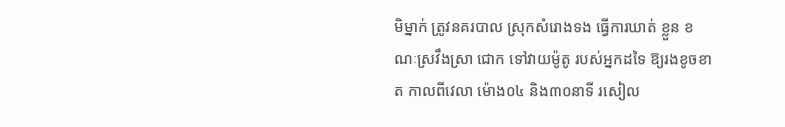មិម្នាក់ ត្រូវនគរបាល ស្រុកសំរោងទង ធ្វើការឃាត់ ខ្លួន ខណៈស្រវឹងស្រា ជោក ទៅវាយម៉ូតូ របស់អ្នកដទៃ ឱ្យរងខូចខាត កាលពីវេលា ម៉ោង០៤ និង៣០នាទី រសៀល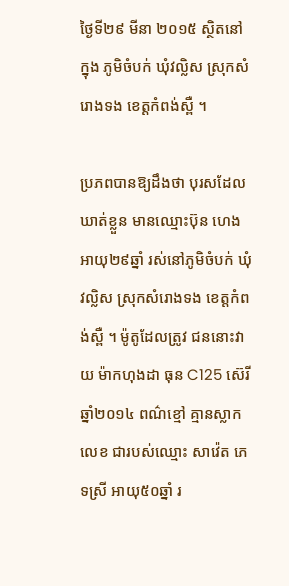ថ្ងៃទី២៩ មីនា ២០១៥ ស្ថិតនៅក្នុង ភូមិចំបក់ ឃុំវល្លិស ស្រុកសំរោងទង ខេត្តកំពង់ស្ពឺ ។

ប្រភពបានឱ្យដឹងថា បុរសដែលឃាត់ខ្លួន មានឈ្មោះប៊ុន ហេង អាយុ២៩ឆ្នាំ រស់នៅភូមិចំបក់ ឃុំវល្លិស ស្រុកសំរោងទង ខេត្តកំពង់ស្ពឺ ។ ម៉ូតូដែលត្រូវ ជននោះវាយ ម៉ាកហុងដា ធុន C125 ស៊េរីឆ្នាំ២០១៤ ពណ៌ខ្មៅ គ្មានស្លាកលេខ ជារបស់ឈ្មោះ សាវ៉េត ភេទស្រី អាយុ៥០ឆ្នាំ រ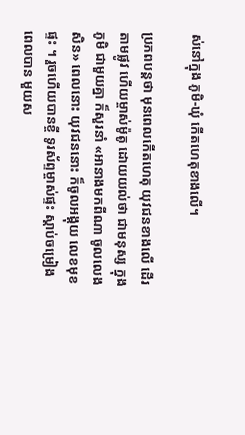ស់នៅក្នុង ភូមិ-ឃុំ កើតហេតុខាងលើ។

ប្រភពបន្តថា មុនពេលកើតហេតុ យុវជនខាងលើ ដើរតាមផ្លូវ ហើយម្ចាស់ម៉ូតូ ដោយយល់ថា ជាមនុស្ស ក្នុងភូមិ ជាមួយគ្នា ក៏សួរនាំ «អានាងមកពីណា ចូលលេងសិន» ពេលនោះ យុវជននោះ ក៏ចូលអង្គុយ លេខមុខផ្ទះ ។ រួចហើយបានខ្ចី ទូរស័ព្ទម្ចាស់ផ្ទះ ស្តាប់ចម្រៀង ពេលបាន មួយស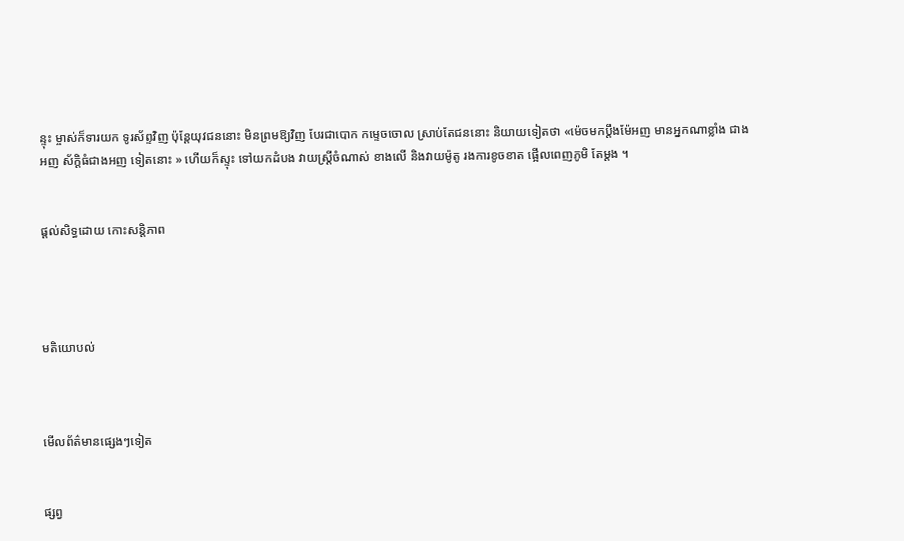ន្ទុះ ម្ចាស់ក៏ទារយក ទូរស័ព្ទវិញ ប៉ុន្តែយុវជននោះ មិនព្រមឱ្យវិញ បែរជាបោក កម្ទេចចោល ស្រាប់តែជននោះ និយាយទៀតថា «ម៉េចមកប្តឹងម៉ែអញ មានអ្នកណាខ្លាំង ជាងអញ ស័ក្តិធំជាងអញ ទៀតនោះ » ហើយក៏ស្ទុះ ទៅយកដំបង វាយស្ត្រីចំណាស់ ខាងលើ និងវាយម៉ូតូ រងការខូចខាត ផ្អើលពេញភូមិ តែម្តង ។


ផ្តល់សិទ្ធដោយ កោះសន្តិភាព




មតិយោបល់



មើលព័ត៌មានផ្សេងៗទៀត


ផ្សព្វ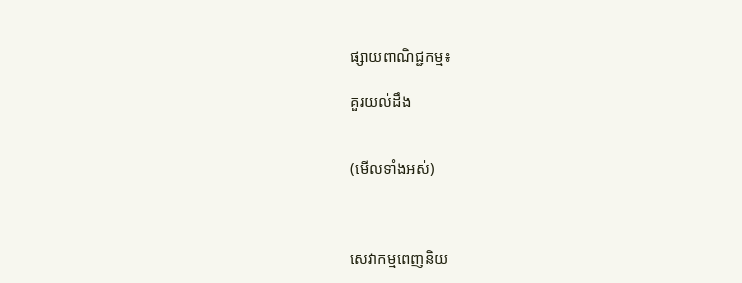ផ្សាយពាណិជ្ជកម្ម៖

គួរយល់ដឹង


(មើលទាំងអស់)



សេវាកម្មពេញនិយ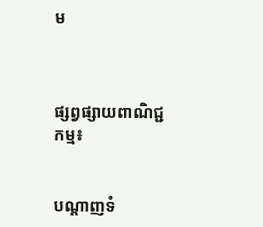ម



ផ្សព្វផ្សាយពាណិជ្ជកម្ម៖


បណ្តាញទំ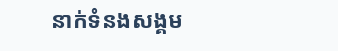នាក់ទំនងសង្គម